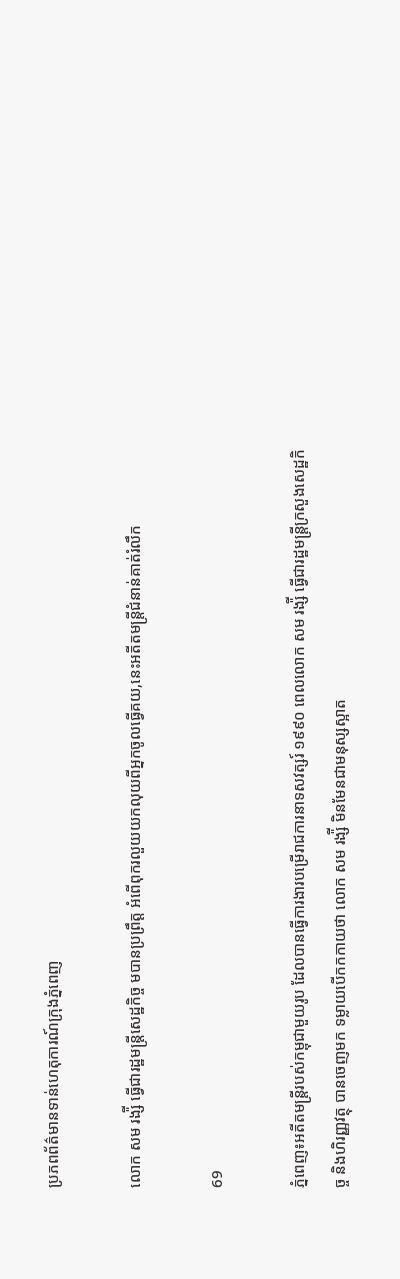ប្រភពព័ត៌មានទាន់ហេតុការណ៍ក្រុងភ្នំពេញ

លោក សម រង្ស៉ី ធ្វើជារដ្ឋមន្ត្រីសេដ្ឋកិច្ច មបានប្រព្រឹត្ត អំពើពុករលួយយកលុយពីអ្នកចូលធ្វើគយ,នេះអតីតមន្ត្រីជំនាន់គាត់រំលឹក

69

ភ្នំពេញ៖អតីតមន្ត្រីរបស់កម្ពុជាមួយរូប ដែលបានធ្វើការងារបម្រើរាជការនាទសវត្សរ៍ ១៩៩០ ពេលលោក សម រង្ស៉ី ធ្វើជារដ្ឋមន្ត្រីក្រសួងសេដ្ឋកិច្ច និងហិរញ្ញវត្ថុ បានចេញមក ទម្លាយបើកកកាយថា លោក សម រង្ស៉ី មិនមែនជាមនុស្សស្អាត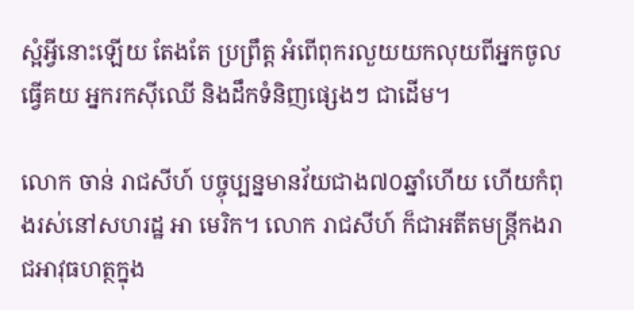ស្អំអ្វីនោះឡើយ តែងតែ ប្រព្រឹត្ត អំពើពុករលួយយកលុយពីអ្នកចូលធ្វើគយ អ្នករកស៊ីឈើ និងដឹកទំនិញផ្សេងៗ ជាដើម។

លោក ចាន់ រាជសីហ៍ បច្ចុប្បន្នមានវ័យជាង៧០ឆ្នាំហើយ ហើយកំពុងរស់នៅសហរដ្ឋ អា មេរិក។ លោក រាជសីហ៍ ក៏ជាអតីតមន្ត្រីកងរាជអាវុធហត្ថក្នុង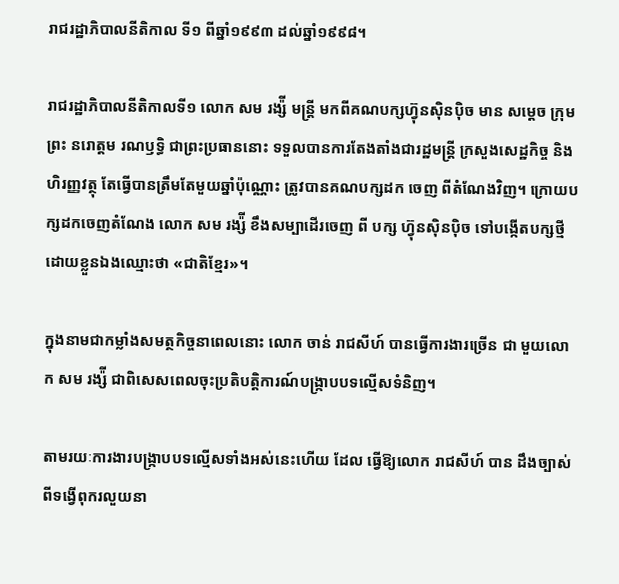រាជរដ្ឋាភិបាលនីតិកាល ទី១ ពីឆ្នាំ១៩៩៣ ដល់ឆ្នាំ១៩៩៨។

រាជរដ្ឋាភិបាលនីតិកាលទី១ លោក សម រង្ស៉ី មន្ត្រី មកពីគណបក្សហ៊្វុនស៊ិនប៉ិច មាន សម្តេច ក្រុមព្រះ នរោត្តម រណឫទ្ធិ ជាព្រះប្រធាននោះ ទទួលបានការតែងតាំងជារដ្ឋមន្ត្រី ក្រសួងសេដ្ឋកិច្ច និងហិរញ្ញវត្ថុ តែធ្វើបានត្រឹមតែមួយឆ្នាំប៉ុណ្ណោះ ត្រូវបានគណបក្សដក ចេញ ពីតំណែងវិញ។ ក្រោយបក្សដកចេញតំណែង លោក សម រង្ស៉ី ខឹងសម្បាដើរចេញ ពី បក្ស ហ៊្វុនស៊ិនប៉ិច ទៅបង្កើតបក្សថ្មីដោយខ្លួនឯងឈ្មោះថា «ជាតិខ្មែរ»។

ក្នុងនាមជាកម្លាំងសមត្ថកិច្ចនាពេលនោះ លោក ចាន់ រាជសីហ៍ បានធ្វើការងារច្រើន ជា មួយលោក សម រង្ស៉ី ជាពិសេសពេលចុះប្រតិបត្តិការណ៍បង្ក្រាបបទល្មើសទំនិញ។

តាមរយៈការងារបង្ក្រាបបទល្មើសទាំងអស់នេះហើយ ដែល ធ្វើឱ្យលោក រាជសីហ៍ បាន ដឹងច្បាស់ពីទង្វើពុករលួយនា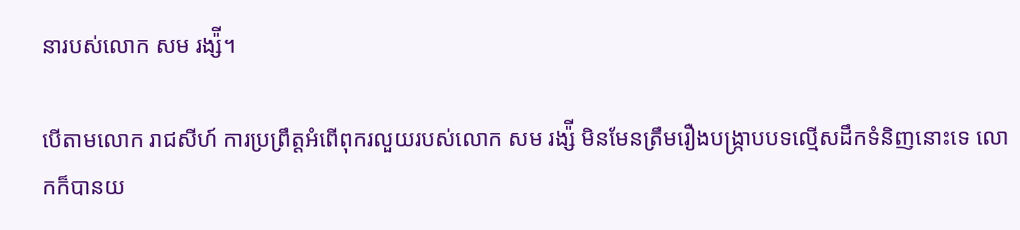នារបស់លោក សម រង្ស៉ី។

បើតាមលោក រាជសីហ៍ ការប្រព្រឹត្តអំពើពុករលួយរបស់លោក សម រង្ស៉ី មិនមែនត្រឹមរឿងបង្ក្រាបបទល្មើសដឹកទំនិញនោះទេ លោកក៏បានយ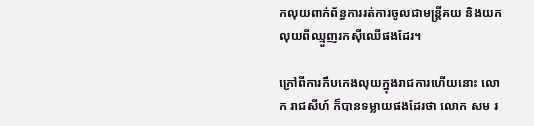កលុយពាក់ព័ន្ធការរត់ការចូលជាមន្ត្រីគយ និងយកលុយពីឈ្មួញរកស៊ីឈើផងដែរ។

ក្រៅពីការកឹបកេងលុយក្នុងរាជការហើយនោះ លោក រាជសីហ៍ ក៏បានទម្លាយផងដែរថា លោក សម រ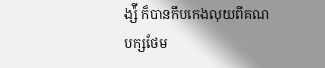ង្ស៉ី ក៏បានកឹបកេងលុយពីគណបក្សថែម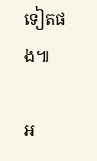ទៀតផង៕

អ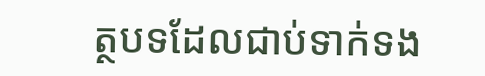ត្ថបទដែលជាប់ទាក់ទង